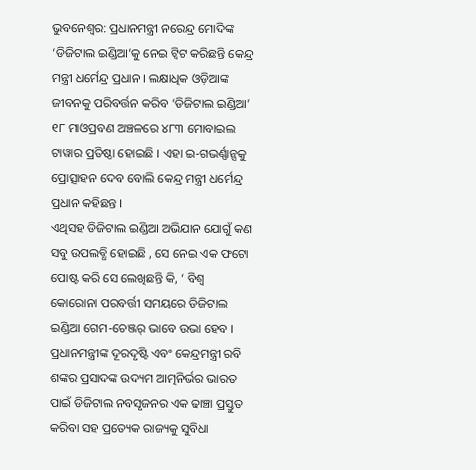ଭୁବନେଶ୍ବର: ପ୍ରଧାନମନ୍ତ୍ରୀ ନରେନ୍ଦ୍ର ମୋଦିଙ୍କ ‘ଡିଜିଟାଲ ଇଣ୍ଡିଆ’କୁ ନେଇ ଟ୍ବିଟ କରିଛନ୍ତି କେନ୍ଦ୍ର ମନ୍ତ୍ରୀ ଧର୍ମେନ୍ଦ୍ର ପ୍ରଧାନ । ଲକ୍ଷାଧିକ ଓଡ଼ିଆଙ୍କ ଜୀବନକୁ ପରିବର୍ତ୍ତନ କରିବ ‘ଡିଜିଟାଲ ଇଣ୍ଡିଆ’ ୧୮ ମାଓପ୍ରବଣ ଅଞ୍ଚଳରେ ୪୮୩ ମୋବାଇଲ ଟାୱାର ପ୍ରତିଷ୍ଠା ହୋଇଛି । ଏହା ଇ-ଗଭର୍ଣ୍ଣାନ୍ସକୁ ପ୍ରୋତ୍ସାହନ ଦେବ ବୋଲି କେନ୍ଦ୍ର ମନ୍ତ୍ରୀ ଧର୍ମେନ୍ଦ୍ର ପ୍ରଧାନ କହିଛନ୍ତ ।
ଏଥିସହ ଡିଜିଟାଲ ଇଣ୍ଡିଆ ଅଭିଯାନ ଯୋଗୁଁ କଣ ସବୁ ଉପଲବ୍ଧି ହୋଇଛି , ସେ ନେଇ ଏକ ଫଟୋ ପୋଷ୍ଟ କରି ସେ ଲେଖିଛନ୍ତି କି, ‘ ବିଶ୍ୱ କୋରୋନା ପରବର୍ତ୍ତୀ ସମୟରେ ଡିଜିଟାଲ ଇଣ୍ଡିଆ ଗେମ-ଚେଞ୍ଜର୍ ଭାବେ ଉଭା ହେବ । ପ୍ରଧାନମନ୍ତ୍ରୀଙ୍କ ଦୂରଦୃଷ୍ଟି ଏବଂ କେନ୍ଦ୍ରମନ୍ତ୍ରୀ ରବି ଶଙ୍କର ପ୍ରସାଦଙ୍କ ଉଦ୍ୟମ ଆତ୍ମନିର୍ଭର ଭାରତ ପାଇଁ ଡିଜିଟାଲ ନବସୃଜନର ଏକ ଢାଞ୍ଚା ପ୍ରସ୍ତୁତ କରିବା ସହ ପ୍ରତ୍ୟେକ ରାଜ୍ୟକୁ ସୁବିଧା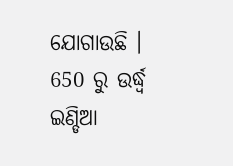ଯୋଗାଉଛି ।
650 ରୁ ଉର୍ଦ୍ଧ୍ୱ ଇଣ୍ଡିଆ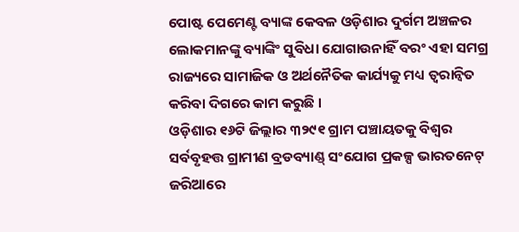ପୋଷ୍ଟ ପେମେଣ୍ଟ ବ୍ୟାଙ୍କ କେବଳ ଓଡ଼ିଶାର ଦୁର୍ଗମ ଅଞ୍ଚଳର ଲୋକମାନଙ୍କୁ ବ୍ୟାଙ୍କିଂ ସୁବିଧା ଯୋଗାଉନାହିଁ ବରଂ ଏହା ସମଗ୍ର ରାଜ୍ୟରେ ସାମାଜିକ ଓ ଅର୍ଥନୈତିକ କାର୍ଯ୍ୟକୁ ମଧ୍ୟ ତ୍ୱରାନ୍ୱିତ କରିବା ଦିଗରେ କାମ କରୁଛି ।
ଓଡ଼ିଶାର ୧୬ଟି ଜିଲ୍ଲାର ୩୨୯୧ ଗ୍ରାମ ପଞ୍ଚାୟତକୁ ବିଶ୍ୱର ସର୍ବବୃହତ୍ତ ଗ୍ରାମୀଣ ବ୍ରଡବ୍ୟାଣ୍ଡ୍ ସଂଯୋଗ ପ୍ରକଳ୍ପ ଭାରତନେଟ୍ ଜରିଆରେ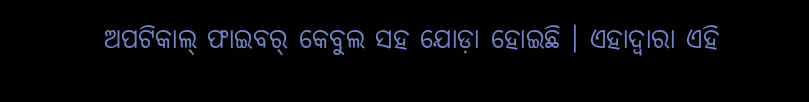ଅପଟିକାଲ୍ ଫାଇବର୍ କେବୁଲ ସହ ଯୋଡ଼ା ହୋଇଛି । ଏହାଦ୍ୱାରା ଏହି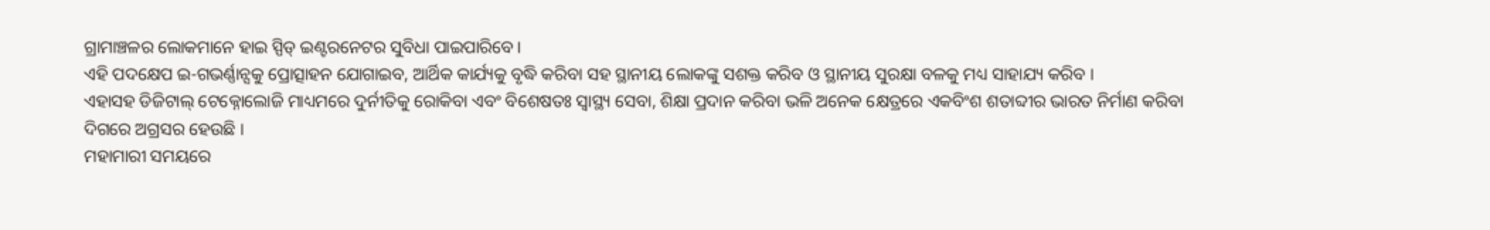ଗ୍ରାମାଞ୍ଚଳର ଲୋକମାନେ ହାଇ ସ୍ପିଡ୍ ଇଣ୍ଟରନେଟର ସୁବିଧା ପାଇପାରିବେ ।
ଏହି ପଦକ୍ଷେପ ଇ-ଗଭର୍ଣ୍ଣାନ୍ସକୁ ପ୍ରୋତ୍ସାହନ ଯୋଗାଇବ, ଆର୍ଥିକ କାର୍ଯ୍ୟକୁ ବୃଦ୍ଧି କରିବା ସହ ସ୍ଥାନୀୟ ଲୋକଙ୍କୁ ସଶକ୍ତ କରିବ ଓ ସ୍ଥାନୀୟ ସୁରକ୍ଷା ବଳକୁ ମଧ୍ୟ ସାହାଯ୍ୟ କରିବ ।
ଏହାସହ ଡିଜିଟାଲ୍ ଟେକ୍ନୋଲୋଜି ମାଧ୍ୟମରେ ଦୁର୍ନୀତିକୁ ରୋକିବା ଏବଂ ବିଶେଷତଃ ସ୍ୱାସ୍ଥ୍ୟ ସେବା, ଶିକ୍ଷା ପ୍ରଦାନ କରିବା ଭଳି ଅନେକ କ୍ଷେତ୍ରରେ ଏକବିଂଶ ଶତାବ୍ଦୀର ଭାରତ ନିର୍ମାଣ କରିବା ଦିଗରେ ଅଗ୍ରସର ହେଉଛି ।
ମହାମାରୀ ସମୟରେ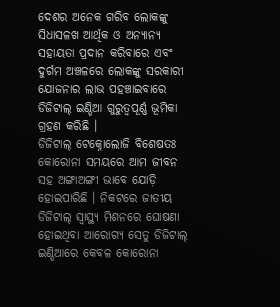ଦେଶର ଅନେକ ଗରିବ ଲୋକଙ୍କୁ ସିଧାସଳଖ ଆର୍ଥିକ ଓ ଅନ୍ୟାନ୍ୟ ସହାୟତା ପ୍ରଦାନ କରିବାରେ ଏବଂ ଦୁର୍ଗମ ଅଞ୍ଚଳରେ ଲୋକଙ୍କୁ ସରକାରୀ ଯୋଜନାର ଲାଭ ପହଞ୍ଚାଇବାରେ ଡିଜିଟାଲ୍ ଇଣ୍ଡିଆ ଗୁରୁତ୍ୱପୂର୍ଣ୍ଣ ଭୂମିକା ଗ୍ରହଣ କରିଛି ।
ଡିଜିଟାଲ୍ ଟେକ୍ନୋଲୋଜି ବିଶେଷତଃ କୋରୋନା ସମୟରେ ଆମ ଜୀବନ ସହ ଅଙ୍ଗାଅଙ୍ଗୀ ଭାବେ ଯୋଡ଼ି ହୋଇପାରିଛି । ନିକଟରେ ଜାତୀୟ ଡିଜିଟାଲ୍ ସ୍ୱାସ୍ଥ୍ୟ ମିଶନରେ ଘୋଷଣା ହୋଇଥିବା ଆରୋଗ୍ୟ ସେତୁ ଡିଜିଟାଲ୍ ଇଣ୍ଡିଆରେ କେବଳ କୋରୋନା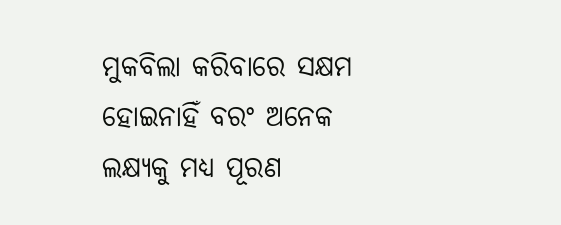ମୁକବିଲା କରିବାରେ ସକ୍ଷମ ହୋଇନାହିଁ ବରଂ ଅନେକ ଲକ୍ଷ୍ୟକୁ ମଧ୍ୟ ପୂରଣ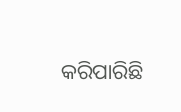କରିପାରିଛି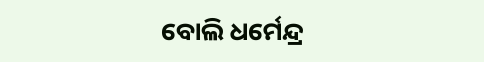ବୋଲି ଧର୍ମେନ୍ଦ୍ର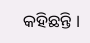କହିଛନ୍ତି ।